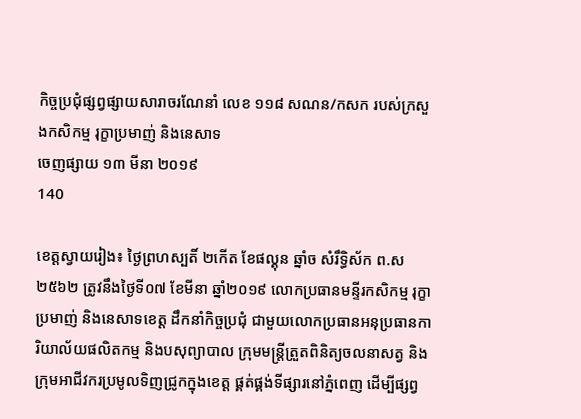កិច្ចប្រជុំផ្សព្វផ្សាយសារាចរណែនាំ លេខ ១១៨ សណន/កសក របស់ក្រសួងកសិកម្ម រុក្ខាប្រមាញ់ និងនេសាទ
ចេញផ្សាយ ១៣ មីនា ២០១៩
140

ខេត្តស្វាយរៀង៖ ថ្ងៃព្រហស្បតិ៍ ២កើត ខែផល្គុន ឆ្នាំច សំរឹទ្ធិស័ក ព.ស ២៥៦២ ត្រូវនឹងថ្ងៃទី០៧ ខែមីនា ឆ្នាំ២០១៩ លោកប្រធានមន្ទីរកសិកម្ម រុក្ខាប្រមាញ់ និងនេសាទខេត្ត ដឹកនាំកិច្ចប្រជុំ ជាមួយលោកប្រធានអនុប្រធានការិយាល័យផលិតកម្ម និងបសុព្យាបាល ក្រុមមន្ត្រីត្រួតពិនិត្យចលនាសត្វ និងក្រុមអាជីវករប្រមូលទិញជ្រូកក្នុងខេត្ត ផ្គត់ផ្គង់ទីផ្សារនៅភ្នំពេញ ដើម្បីផ្សព្វ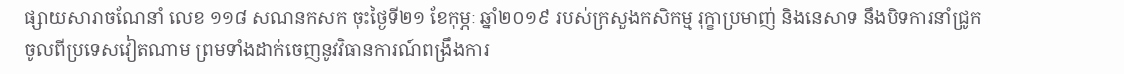ផ្សាយសារាចណែនាំ លេខ ១១៨ សណនកសក ចុះថ្ងៃទី២១ ខែកុម្ភៈ ឆ្នាំ២០១៩ របស់ក្រសួងកសិកម្ម រុក្ខាប្រមាញ់ និងនេសាទ នឹងបិទការនាំជ្រូកចូលពីប្រទេសវៀតណាម ព្រមទាំងដាក់ចេញនូវវិធានការណ៍ពង្រឹងការ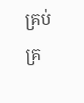គ្រប់គ្រ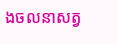ងចលនាសត្វ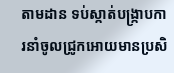តាមដាន ទប់ស្កាត់បង្ក្រាបការនាំចូលជ្រូកអោយមានប្រសិ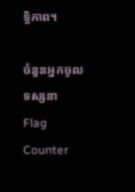ទ្ធិភាព។

ចំនួនអ្នកចូលទស្សនា
Flag Counter